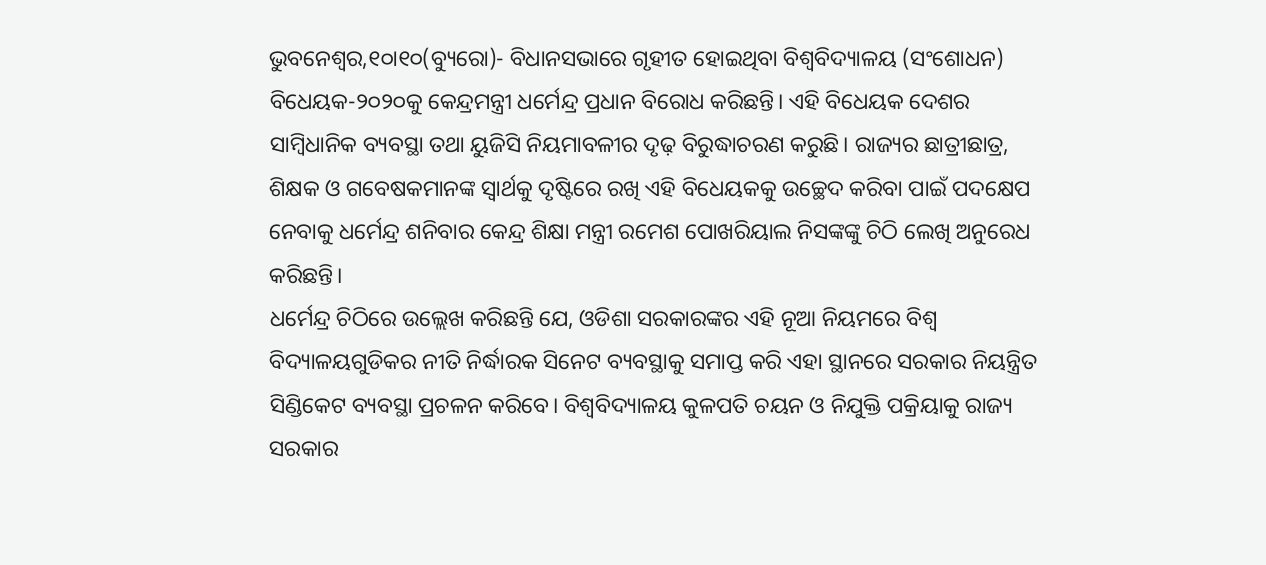ଭୁବନେଶ୍ୱର,୧୦ା୧୦(ବ୍ୟୁରୋ)- ବିଧାନସଭାରେ ଗୃହୀତ ହୋଇଥିବା ବିଶ୍ୱବିଦ୍ୟାଳୟ (ସଂଶୋଧନ) ବିଧେୟକ-୨୦୨୦କୁ କେନ୍ଦ୍ରମନ୍ତ୍ରୀ ଧର୍ମେନ୍ଦ୍ର ପ୍ରଧାନ ବିରୋଧ କରିଛନ୍ତି। ଏହି ବିଧେୟକ ଦେଶର ସାମ୍ବିଧାନିକ ବ୍ୟବସ୍ଥା ତଥା ୟୁଜିସି ନିୟମାବଳୀର ଦୃଢ଼ ବିରୁଦ୍ଧାଚରଣ କରୁଛି। ରାଜ୍ୟର ଛାତ୍ରୀଛାତ୍ର, ଶିକ୍ଷକ ଓ ଗବେଷକମାନଙ୍କ ସ୍ବାର୍ଥକୁ ଦୃଷ୍ଟିରେ ରଖି ଏହି ବିଧେୟକକୁ ଉଚ୍ଛେଦ କରିବା ପାଇଁ ପଦକ୍ଷେପ ନେବାକୁ ଧର୍ମେନ୍ଦ୍ର ଶନିବାର କେନ୍ଦ୍ର ଶିକ୍ଷା ମନ୍ତ୍ରୀ ରମେଶ ପୋଖରିୟାଲ ନିସଙ୍କଙ୍କୁ ଚିଠି ଲେଖି ଅନୁରେଧ କରିଛନ୍ତି।
ଧର୍ମେନ୍ଦ୍ର ଚିଠିରେ ଉଲ୍ଲେଖ କରିଛନ୍ତି ଯେ, ଓଡିଶା ସରକାରଙ୍କର ଏହି ନୂଆ ନିୟମରେ ବିଶ୍ୱ ବିଦ୍ୟାଳୟଗୁଡିକର ନୀତି ନିର୍ଦ୍ଧାରକ ସିନେଟ ବ୍ୟବସ୍ଥାକୁ ସମାପ୍ତ କରି ଏହା ସ୍ଥାନରେ ସରକାର ନିୟନ୍ତ୍ରିତ ସିଣ୍ଡିକେଟ ବ୍ୟବସ୍ଥା ପ୍ରଚଳନ କରିବେ। ବିଶ୍ୱବିଦ୍ୟାଳୟ କୁଳପତି ଚୟନ ଓ ନିଯୁକ୍ତି ପକ୍ରିୟାକୁ ରାଜ୍ୟ ସରକାର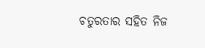ଚତୁରତାର ସହିତ ନିଜ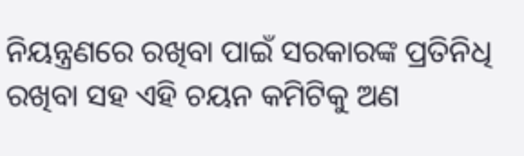ନିୟନ୍ତ୍ରଣରେ ରଖିବା ପାଇଁ ସରକାରଙ୍କ ପ୍ରତିନିଧି ରଖିବା ସହ ଏହି ଚୟନ କମିଟିକୁ ଅଣ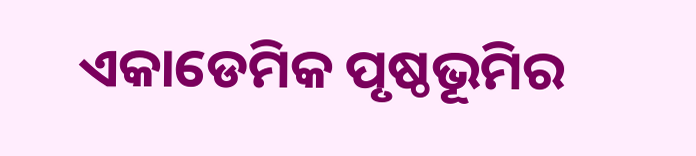ଏକାଡେମିକ ପୃଷ୍ଠଭୂମିର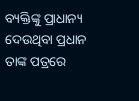ବ୍ୟକ୍ତିଙ୍କୁ ପ୍ରାଧାନ୍ୟ ଦେଉଥିବା ପ୍ରଧାନ ତାଙ୍କ ପତ୍ରରେ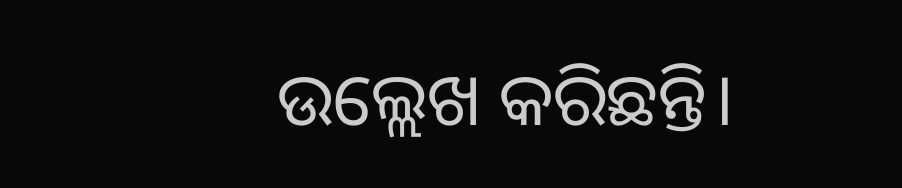ଉଲ୍ଲେଖ କରିଛନ୍ତି।